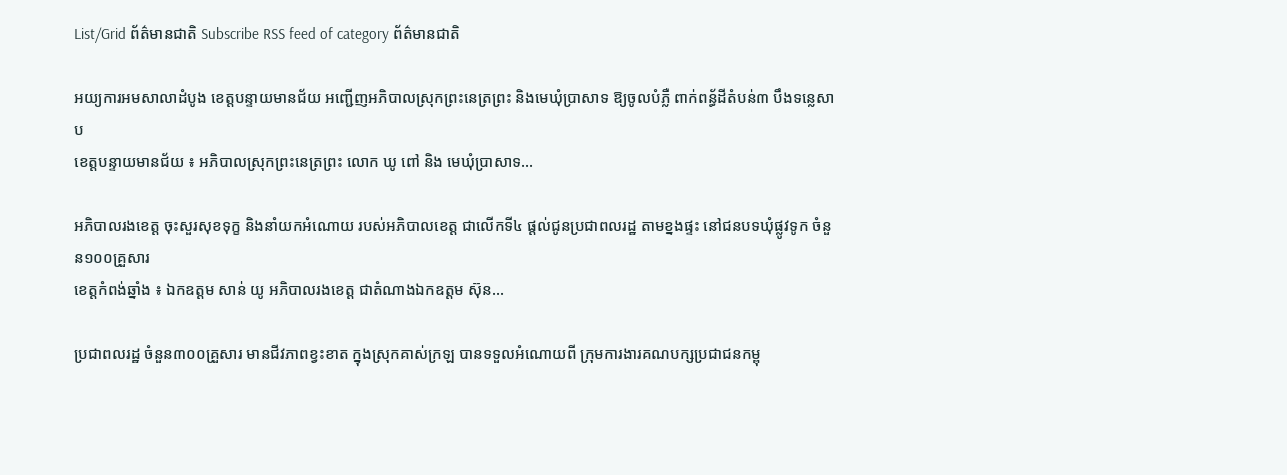List/Grid ព័ត៌មានជាតិ Subscribe RSS feed of category ព័ត៌មានជាតិ

អយ្យការអមសាលាដំបូង ខេត្តបន្ទាយមានជ័យ អញ្ជើញអភិបាលស្រុកព្រះនេត្រព្រះ និងមេឃុំប្រាសាទ ឱ្យចូលបំភ្លឺ ពាក់ពន្ធ័ដីតំបន់៣ បឹងទន្លេសាប
ខេត្តបន្ទាយមានជ័យ ៖ អភិបាលស្រុកព្រះនេត្រព្រះ លោក ឃូ ពៅ និង មេឃុំប្រាសាទ...

អភិបាលរងខេត្ត ចុះសួរសុខទុក្ខ និងនាំយកអំណោយ របស់អភិបាលខេត្ត ជាលើកទី៤ ផ្តល់ជូនប្រជាពលរដ្ឋ តាមខ្នងផ្ទះ នៅជនបទឃុំផ្លូវទូក ចំនួន១០០គ្រួសារ
ខេត្តកំពង់ឆ្នាំង ៖ ឯកឧត្ដម សាន់ យូ អភិបាលរងខេត្ត ជាតំណាងឯកឧត្តម ស៊ុន...

ប្រជាពលរដ្ឋ ចំនួន៣០០គ្រួសារ មានជីវភាពខ្វះខាត ក្នុងស្រុកគាស់ក្រឡ បានទទួលអំណោយពី ក្រុមការងារគណបក្សប្រជាជនកម្ពុ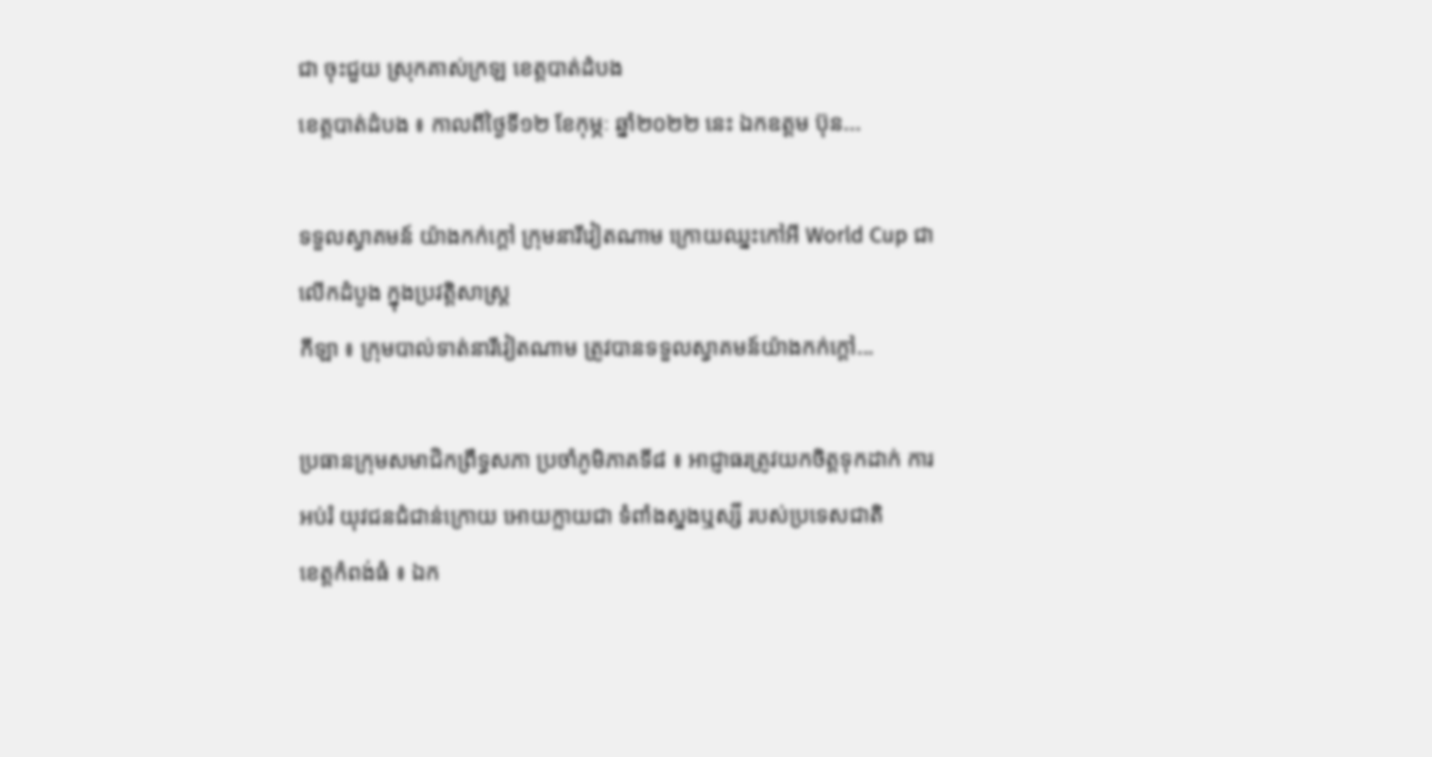ជា ចុះជួយ ស្រុកគាស់ក្រឡ ខេត្តបាត់ដំបង
ខេត្តបាត់ដំបង ៖ កាលពីថ្ងៃទី១២ ខែកុម្ភៈ ឆ្នាំ២០២២ នេះ ឯកឧត្តម ប៊ុន...

ទទួលស្វាគមន៍ យ៉ាងកក់ក្តៅ ក្រុមនារីវៀតណាម ក្រោយឈ្នះកៅអី World Cup ជាលើកដំបូង ក្នុងប្រវត្តិសាស្រ្ត
កីឡា ៖ ក្រុមបាល់ទាត់នារីវៀតណាម ត្រូវបានទទួលស្វាគមន៍យ៉ាងកក់ក្តៅ...

ប្រធានក្រុមសមាជិកព្រឹទ្ធសភា ប្រចាំភូមិភាគទី៨ ៖ អាជ្ញាធរត្រូវយកចិត្តទុកដាក់ ការអប់រំ យុវជនជំជាន់ក្រោយ អោយក្លាយជា ទំពាំងស្នងឬស្សី របស់ប្រទេសជាតិ
ខេត្តកំពង់ធំ ៖ ឯក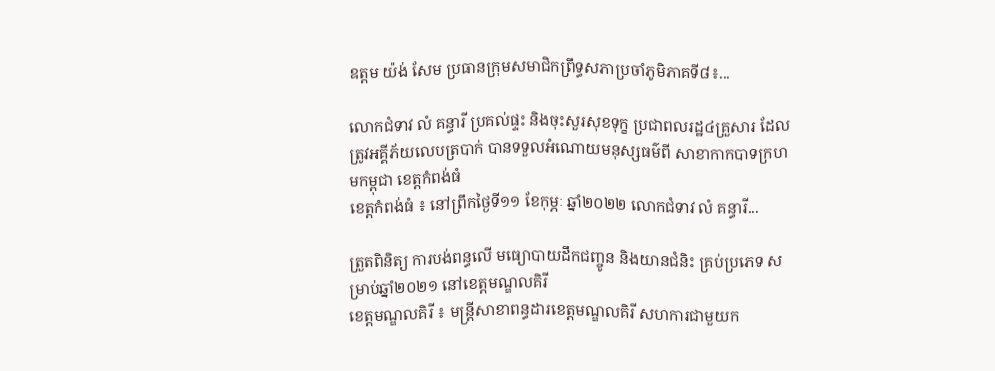ឧត្តម យ៉ង់ សែម ប្រធានក្រុមសមាជិកព្រឹទ្ធសភាប្រចាំភូមិភាគទី៨៖...

លោកជំទាវ លំ គន្ធារី ប្រគល់ផ្ទះ និងចុះសួរសុខទុក្ខ ប្រជាពលរដ្ឋ៤គ្រួសារ ដែលត្រូវអគ្គីភ័យលេបត្របាក់ បានទទួលអំណោយមនុស្សធម៌ពី សាខាកាកបាទក្រហមកម្ពុជា ខេត្តកំពង់ធំ
ខេត្តកំពង់ធំ ៖ នៅព្រឹកថ្ងៃទី១១ ខែកុម្ភៈ ឆ្នាំ២០២២ លោកជំទាវ លំ គន្ធារី...

ត្រួតពិនិត្យ ការបង់ពន្ធលើ មធ្យោបាយដឹកជញ្ចូន និងយានជំនិះ គ្រប់ប្រភេទ សម្រាប់ឆ្នាំ២០២១ នៅខេត្តមណ្ឌលគិរី
ខេត្តមណ្ឌលគិរី ៖ មន្ត្រីសាខាពន្ធដារខេត្តមណ្ឌលគិរី សហការជាមួយក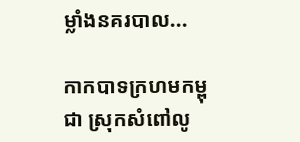ម្លាំងនគរបាល...

កាកបាទក្រហមកម្ពុជា ស្រុកសំពៅលូ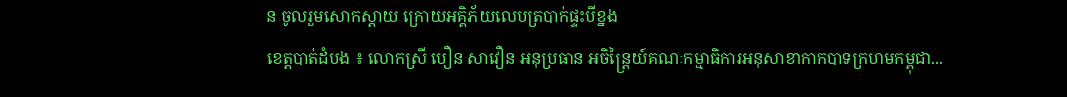ន ចូលរួមសោកស្តាយ ក្រោយអគ្គិភ័យលេបត្របាក់ផ្ទះបីខ្នង
ខេត្តបាត់ដំបង ៖ លោកស្រី បឿន សាវឿន អនុប្រធាន អចិន្ត្រៃយ៍គណៈកម្មាធិការអនុសាខាកាកបាទក្រហមកម្ពុជា...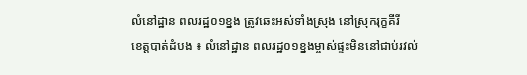លំនៅដ្ឋាន ពលរដ្ឋ០១ខ្នង ត្រូវឆេះអស់ទាំងស្រុង នៅស្រុករុក្ខគីរី
ខេត្តបាត់ដំបង ៖ លំនៅដ្ឋាន ពលរដ្ឋ០១ខ្នងម្ចាស់ផ្ទះមិននៅជាប់រវល់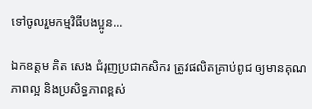ទៅចូលរួមកម្មវិធីបងប្អូន...

ឯកឧត្តម គិត សេង ជំរុញប្រជាកសិករ ត្រូវផលិតគ្រាប់ពូជ ឲ្យមានគុណភាពល្អ និងប្រសិទ្ធភាពខ្ពស់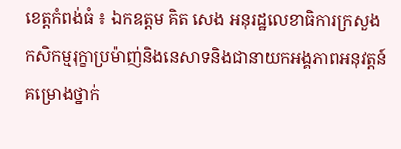ខេត្តកំពង់ធំ ៖ ឯកឧត្តម គិត សេង អនុរដ្ឋលេខាធិការក្រសួងកសិកម្មរុក្ខាប្រម៉ាញ់និងនេសាទនិងជានាយកអង្គភាពអនុវត្តន៍គម្រោងថ្នាក់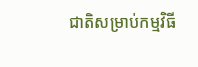ជាតិសម្រាប់កម្មវិធី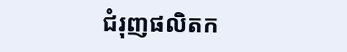ជំរុញផលិតក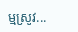ម្មស្រូវ...